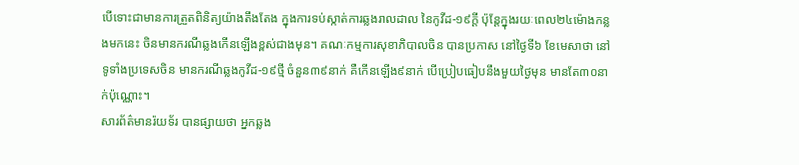បើទោះជាមានការត្រួតពិនិត្យយ៉ាងតឹងតែង ក្នុងការទប់ស្កាត់ការឆ្លងរាលដាល នៃកូវីដ-១៩ក្ដី ប៉ុន្តែក្នុងរយៈពេល២៤ម៉ោងកន្លងមកនេះ ចិនមានករណីឆ្លងកើនឡើងខ្ពស់ជាងមុន។ គណៈកម្មការសុខាភិបាលចិន បានប្រកាស នៅថ្ងៃទី៦ ខែមេសាថា នៅទូទាំងប្រទេសចិន មានករណីឆ្លងកូវីដ-១៩ថ្មី ចំនួន៣៩នាក់ គឺកើនឡើង៩នាក់ បើប្រៀបធៀបនឹងមួយថ្ងៃមុន មានតែ៣០នាក់ប៉ុណ្ណោះ។
សារព័ត៌មានរ៉យទ័រ បានផ្សាយថា អ្នកឆ្លង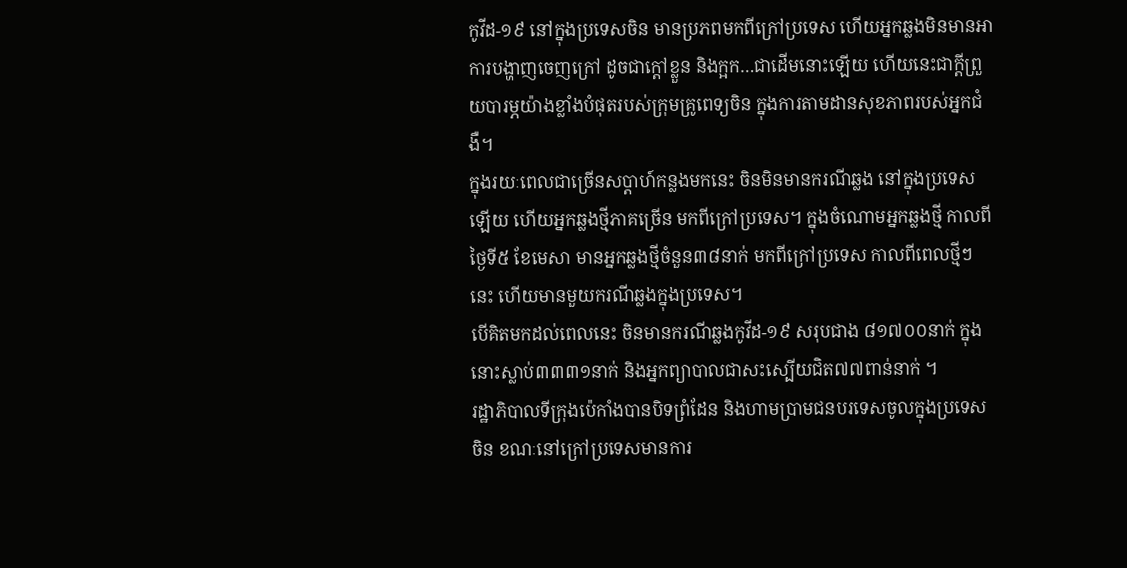កូវីដ-១៩ នៅក្នុងប្រទេសចិន មានប្រភពមកពីក្រៅប្រទេស ហើយអ្នកឆ្លងមិនមានអាការបង្ហាញចេញក្រៅ ដូចជាក្តៅខ្លួន និងក្អក…ជាដើមនោះឡើយ ហើយនេះជាក្តីព្រួយបារម្ភយ៉ាងខ្លាំងបំផុតរបស់ក្រុមគ្រូពេទ្យចិន ក្នុងការតាមដានសុខភាពរបស់អ្នកជំងឺ។
ក្នុងរយៈពេលជាច្រើនសប្តាហ៍កន្លងមកនេះ ចិនមិនមានករណីឆ្លង នៅក្នុងប្រទេសឡើយ ហើយអ្នកឆ្លងថ្មីភាគច្រើន មកពីក្រៅប្រទេស។ ក្នុងចំណោមអ្នកឆ្លងថ្មី កាលពីថ្ងៃទី៥ ខែមេសា មានអ្នកឆ្លងថ្មីចំនួន៣៨នាក់ មកពីក្រៅប្រទេស កាលពីពេលថ្មីៗនេះ ហើយមានមួយករណីឆ្លងក្នុងប្រទេស។
បើគិតមកដល់ពេលនេះ ចិនមានករណីឆ្លងកូវីដ-១៩ សរុបជាង ៨១៧០០នាក់ ក្នុងនោះស្លាប់៣៣៣១នាក់ និងអ្នកព្យាបាលជាសះស្បើយជិត៧៧ពាន់នាក់ ។
រដ្ឋាភិបាលទីក្រុងប៉េកាំងបានបិទព្រំដែន និងហាមប្រាមជនបរទេសចូលក្នុងប្រទេសចិន ខណៈនៅក្រៅប្រទេសមានការ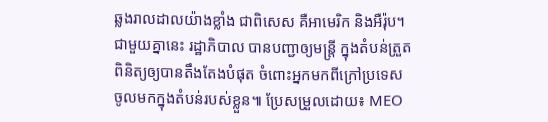ឆ្លងរាលដាលយ៉ាងខ្លាំង ជាពិសេស គឺអាមេរិក និងអឺរ៉ុប។ ជាមួយគ្នានេះ រដ្ឋាភិបាល បានបញ្ជាឲ្យមន្ត្រី ក្នុងតំបន់ត្រួតពិនិត្យឲ្យបានតឹងតែងបំផុត ចំពោះអ្នកមកពីក្រៅប្រទេស ចូលមកក្នុងតំបន់របស់ខ្លួន៕ ប្រែសម្រួលដោយ៖ MEO